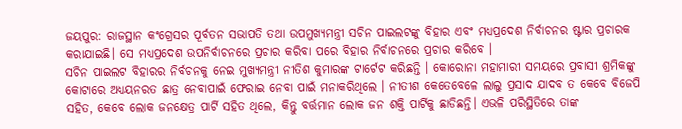ଜୟପୁର: ରାଜସ୍ଥାନ କଂଗ୍ରେସର ପୂର୍ବତନ ସଭାପତି ତଥା ଉପମୁଖ୍ୟମନ୍ତ୍ରୀ ସଚିନ ପାଇଲଟଙ୍କୁ ବିହାର ଏବଂ ମଧ୍ୟପ୍ରଦେଶ ନିର୍ବାଚନର ଷ୍ଟାର ପ୍ରଚାରକ କରାଯାଇଛି। ସେ ମଧ୍ୟପ୍ରଦେଶ ଉପନିର୍ବାଚନରେ ପ୍ରଚାର କରିବା ପରେ ବିହାର ନିର୍ବାଚନରେ ପ୍ରଚାର କରିବେ ।
ସଚିନ ପାଇଲଟ ବିହାରର ନିର୍ବଚନକୁ ନେଇ ମୁଖ୍ୟମନ୍ତ୍ରୀ ନୀତିଶ କୁମାରଙ୍କ ଟାର୍ଟେଟ କରିଛନ୍ତି । କୋରୋନା ମହାମାରୀ ସମୟରେ ପ୍ରବାସୀ ଶ୍ରମିକଙ୍କୁ କୋଟାରେ ଅଧ୍ୟୟନରତ ଛାତ୍ର ନେବାପାଇଁ ଫେରାଇ ନେବା ପାଇଁ ମନାକରିଥିଲେ । ନୀତୀଶ କେତେବେଳେ ଲାଲୁ ପ୍ରସାଦ ଯାଦବ ତ କେବେ ବିଜେପି ସହିତ, କେବେ ଲୋକ ଜନକ୍ଷେତ୍ର ପାର୍ଟି ସହିତ ଥିଲେ, କିନ୍ତୁ ବର୍ତ୍ତମାନ ଲୋକ ଜନ ଶକ୍ତି ପାର୍ଟିକୁ ଛାଡିଛନ୍ତି। ଏଭଳି ପରିସ୍ଥିତିରେ ତାଙ୍କ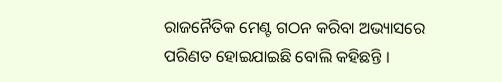ରାଜନୈତିକ ମେଣ୍ଟ ଗଠନ କରିବା ଅଭ୍ୟାସରେ ପରିଣତ ହୋଇଯାଇଛି ବୋଲି କହିଛନ୍ତି ।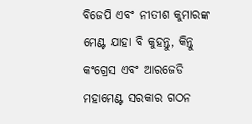ବିଜେପି ଏବଂ ନୀତୀଶ କୁମାରଙ୍କ ମେଣ୍ଟ ଯାହା ବି କୁହନ୍ତୁ, କିନ୍ତୁ କଂଗ୍ରେସ ଏବଂ ଆରଜେଡି ମହାମେଣ୍ଟ ସରକାର ଗଠନ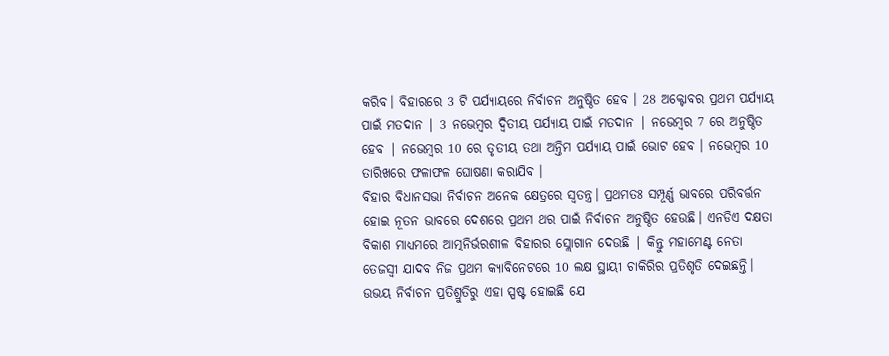କରିବ। ବିହାରରେ 3 ଟି ପର୍ଯ୍ୟାୟରେ ନିର୍ବାଚନ ଅନୁଷ୍ଠିତ ହେବ । 28 ଅକ୍ଟୋବର ପ୍ରଥମ ପର୍ଯ୍ୟାୟ ପାଇଁ ମତଦାନ | 3 ନଭେମ୍ବର ଦ୍ବିତୀୟ ପର୍ଯ୍ୟାୟ ପାଇଁ ମତଦାନ | ନଭେମ୍ବର 7 ରେ ଅନୁଷ୍ଠିତ ହେବ | ନଭେମ୍ବର 10 ରେ ତୃତୀୟ ତଥା ଅନ୍ତିମ ପର୍ଯ୍ୟାୟ ପାଇଁ ଭୋଟ ହେବ । ନଭେମ୍ବର 10 ତାରିଖରେ ଫଳାଫଳ ଘୋଷଣା କରାଯିବ ।
ବିହାର ବିଧାନସଭା ନିର୍ବାଚନ ଅନେକ କ୍ଷେତ୍ରରେ ସ୍ବତନ୍ତ୍ର। ପ୍ରଥମତଃ ସମ୍ପୂର୍ଣ୍ଣ ଭାବରେ ପରିବର୍ତ୍ତନ ହୋଇ ନୂତନ ଭାବରେ ଦେଶରେ ପ୍ରଥମ ଥର ପାଇଁ ନିର୍ବାଚନ ଅନୁଷ୍ଠିତ ହେଉଛି। ଏନଡିଏ ଦକ୍ଷତା ବିକାଶ ମାଧ୍ୟମରେ ଆତ୍ମନିର୍ଭରଶୀଳ ବିହାରର ସ୍ଲୋଗାନ ଦେଉଛି | କିନ୍ତୁ ମହାମେଣ୍ଟ ନେତା ତେଜସ୍ବୀ ଯାଦବ ନିଜ ପ୍ରଥମ କ୍ୟାବିନେଟରେ 10 ଲକ୍ଷ ସ୍ଥାୟୀ ଚାକିରିର ପ୍ରତିଶୃତି ଦେଇଛନ୍ତି। ଉଭୟ ନିର୍ବାଚନ ପ୍ରତିଶ୍ରୁତିରୁ ଏହା ସ୍ପଷ୍ଟ ହୋଇଛି ଯେ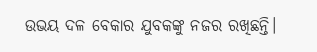ଉଭୟ ଦଳ ବେକାର ଯୁବକଙ୍କୁ ନଜର ରଖିଛନ୍ତି।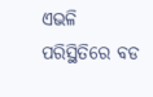ଏଭଳି ପରିସ୍ଥିତିରେ ବଡ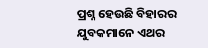ପ୍ରଶ୍ନ ହେଉଛି ବିହାରର ଯୁବକମାନେ ଏଥର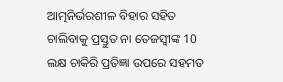ଆତ୍ମନିର୍ଭରଶୀଳ ବିହାର ସହିତ ଚାଲିବାକୁ ପ୍ରସ୍ତୁତ ନା ତେଜସ୍ବୀଙ୍କ 10 ଲକ୍ଷ ଚାକିରି ପ୍ରତିଜ୍ଞା ଉପରେ ସହମତ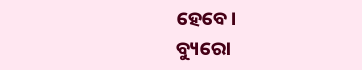ହେବେ।
ବ୍ୟୁରୋ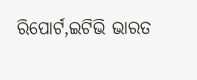ରିପୋର୍ଟ,ଇଟିଭି ଭାରତ